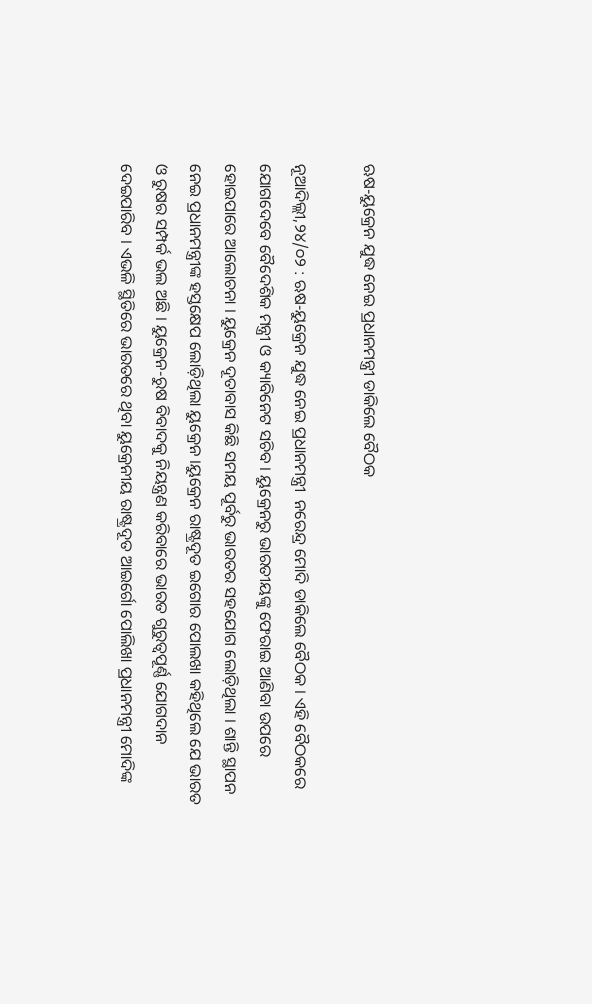ଋଷ-ୟୁକ୍ରେନ ଯୁଦ୍ଧ ନେଇ ପ୍ରଧାନମନ୍ତ୍ରୀ ଡାକିଲେ ବୈଠକ

ନୂଆଦିଲ୍ଲୀ,୨୪/୦୨ : ଋଷ-ୟୁକ୍ରେନ ଯୁଦ୍ଧ ନେଇ ପ୍ରଧାନମନ୍ତ୍ରୀ  ନରେନ୍ଦ୍ର ମୋଦି ଡାକିଲେ ବୈଠକ । ଏହି ବୈଠକରେ ଯୋଗଦେବେ ବୈଦେଶିକ ମନ୍ତ୍ରୀ ଓ କ୍ୟାବିନେଟ ସଚିବ । ୟୁକ୍ରେନରୁ ଭାରତୀୟଙ୍କୁ ଫେରାଇ ଆଣିବା ଉପରେ ହୋଇପାରେ ଆଲୋଚନା । ୟୁକ୍ରେନ ଦୂତାବାସ କିଛି ସମୟ ପୂର୍ବରୁ ଭାରତର ସହଯୋଗ ଲୋଡ଼ିଥିଲା । ଶାନ୍ତି ସ୍ଥାପନ ନେଇ ପ୍ରଧାନମନ୍ତ୍ରୀଙ୍କ ହସ୍ତକ୍ଷେପ ଲୋଡ଼ିଥିଲା ୟୁକ୍ରେନ ।ୟୁକ୍ରେନ ରାଷ୍ଟ୍ରଦୂତ ଇଗୋର ପୋଲଖା କହିଥିଲେ ଯେ ଭାରତ ଓ ରୁଷର ସମ୍ପର୍କ ଭଲ ଅଛି । ୟୁକ୍ରେନ-ରୁଷ ବିବାଦକୁ ନିୟନ୍ତ୍ରଣ କରିବାରେ ଭାରତ ଗୁରୁତ୍ୱପୂର୍ଣ୍ଣ ଯୋଗଦାନ ଦେଇପାରିବ । ଏଭଳି ସ୍ଥିତିରେ ଭାରତରେ ଥିବା ୟୁକ୍ରେନୀୟ ରାଷ୍ଟ୍ରଦୂତ ଆଇର୍ଗୋ ପୋଲିଖା ପ୍ରଧାନମନ୍ତ୍ରୀ ମୋଦିଙ୍କ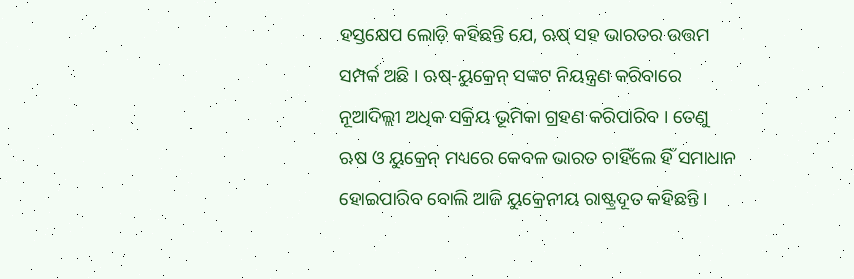ହସ୍ତକ୍ଷେପ ଲୋଡ଼ି କହିଛନ୍ତି ଯେ, ଋଷ୍ ସହ ଭାରତର ଉତ୍ତମ ସମ୍ପର୍କ ଅଛି । ଋଷ୍‌-ୟୁକ୍ରେନ୍ ସଙ୍କଟ ନିୟନ୍ତ୍ରଣ କରିବାରେ ନୂଆଦିଲ୍ଲୀ ଅଧିକ ସକ୍ରିୟ ଭୂମିକା ଗ୍ରହଣ କରିପାରିବ । ତେଣୁ ଋଷ ଓ ୟୁକ୍ରେନ୍ ମଧ୍ୟରେ କେବଳ ଭାରତ ଚାହିଁଲେ ହିଁ ସମାଧାନ ହୋଇପାରିବ ବୋଲି ଆଜି ୟୁକ୍ରେନୀୟ ରାଷ୍ଟ୍ରଦୂତ କହିଛନ୍ତି ।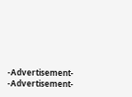-Advertisement-
-Advertisement-